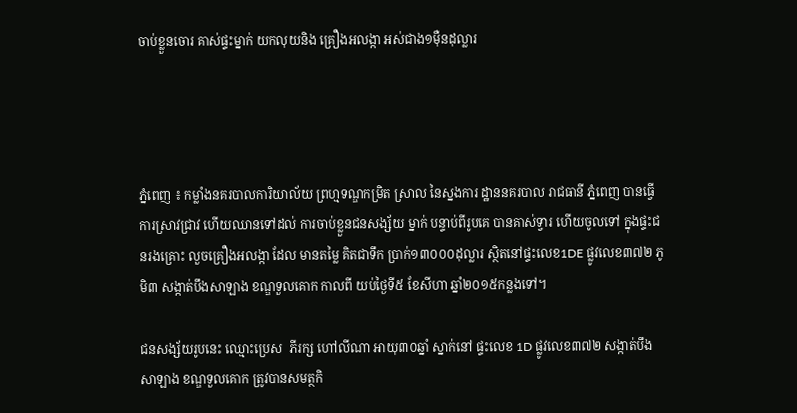ចាប់ខ្លួនចោរ គាស់ផ្ទះម្នាក់ យកលុយនិង គ្រឿងអលង្កា អស់ជាង១ម៉ឺនដុល្លារ




ភ្នំពេញ ៖ កម្លាំងនគរបាលការិយាល័យ ព្រហ្មទណ្ឌកម្រិត ស្រាល នៃស្នងការ ដ្ឋាននគរបាល រាជធានី ភ្នំពេញ បានធ្វើការស្រាវជ្រាវ ហើយឈានទៅដល់ ការចាប់ខ្លួនជនសង្ស័យ ម្នាក់ បន្ទាប់ពីរូបគេ បានគាស់ទ្វារ ហើយចូលទៅ ក្នុងផ្ទះជនរងគ្រោះ លួចគ្រឿងអលង្កា ដែល មានតម្លៃ គិតជាទឹក ប្រាក់១៣០០០ដុល្លារ ស្ថិតនៅផ្ទះលេខ1DE ផ្លូវលេខ៣៧២ ភូមិ៣ សង្កាត់បឹងសាឡាង ខណ្ឌទួលគោក កាលពី យប់ថ្ងៃទី៥ ខែសីហា ឆ្នាំ២០១៥កន្លងទៅ។

ជនសង្ស័យរូបនេះ ឈ្មោះប្រេស  ភីរក្ស ហៅលីណា អាយុ៣០ឆ្នាំ ស្នាក់នៅ ផ្ទះលេខ 1D ផ្លូវលេខ៣៧២ សង្កាត់បឹងសាឡាង ខណ្ឌទួលគោក ត្រូវបានសមត្ថកិ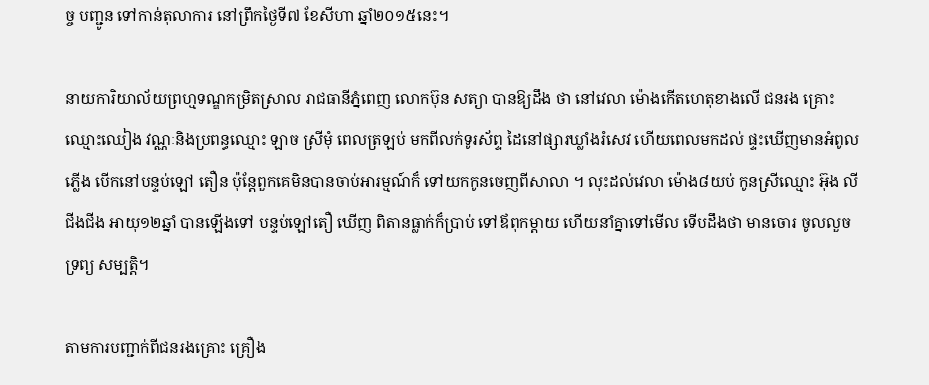ច្ច បញ្ជូន ទៅកាន់តុលាការ នៅព្រឹកថ្ងៃទី៧ ខែសីហា ឆ្នាំ២០១៥នេះ។

នាយការិយាល័យព្រហ្មទណ្ឌកម្រិតស្រាល រាជធានីភ្នំពេញ លោកប៊ុន សត្យា បានឱ្យដឹង ថា នៅវេលា ម៉ោងកើតហេតុខាងលើ ជនរង គ្រោះឈ្មោះឈៀង វណ្ណៈនិងប្រពន្ធឈ្មោះ ឡាច ស្រីមុំ ពេលត្រឡប់ មកពីលក់ទូរស័ព្ទ ដៃនៅផ្សារឃ្លាំងរំសេវ ហើយពេលមកដល់ ផ្ទះឃើញមានអំពូលភ្លើង បើកនៅបន្ទប់ឡៅ តឿន ប៉ុន្ដែពួកគេមិនបានចាប់អារម្មណ៍ក៏ ទៅយកកូនចេញពីសាលា ។ លុះដល់វេលា ម៉ោង៨យប់ កូនស្រីឈ្មោះ អ៊ុង លីជីងជីង អាយុ១២ឆ្នាំ បានឡើងទៅ បន្ទប់ឡៅតឿ ឃើញ ពិតានធ្លាក់ក៏ប្រាប់ ទៅឪពុកម្ដាយ ហើយនាំគ្នាទៅមើល ទើបដឹងថា មានចោរ ចូលលួចទ្រព្យ សម្បត្ដិ។

តាមការបញ្ជាក់ពីជនរងគ្រោះ គ្រឿង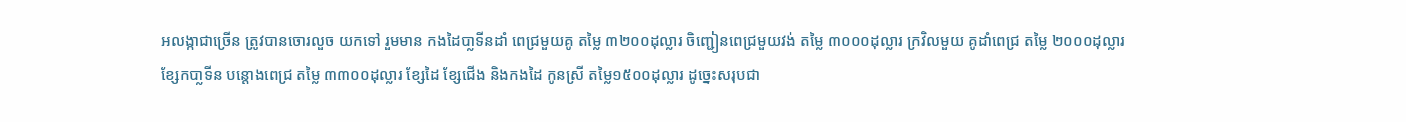អលង្កាជាច្រើន ត្រូវបានចោរលួច យកទៅ រួមមាន កងដៃបា្លទីនដាំ ពេជ្រមួយគូ តម្លៃ ៣២០០ដុល្លារ ចិញ្ជៀនពេជ្រមួយវង់ តម្លៃ ៣០០០ដុល្លារ ក្រវិលមួយ គូដាំពេជ្រ តម្លៃ ២០០០ដុល្លារ ខ្សែកបា្លទីន បន្ដោងពេជ្រ តម្លៃ ៣៣០០ដុល្លារ ខ្សែដៃ ខ្សែជើង និងកងដៃ កូនស្រី តម្លៃ១៥០០ដុល្លារ ដូច្នេះសរុបជា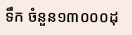ទឹក ចំនួន១៣០០០ដុ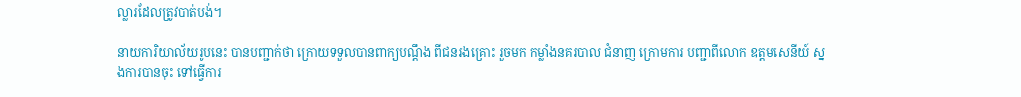ល្លារដែលត្រូវបាត់បង់។

នាយការិយាល័យរូបនេះ បានបញ្ជាក់ថា ក្រោយទទួលបានពាក្យបណ្ដឹង ពីជនរងគ្រោះ រួចមក កម្លាំងនគរបាល ជំនាញ ក្រោមការ បញ្ជាពីលោក ឧត្ដមសេនីយ៍ ស្នងការបានចុះ ទៅធ្វើការ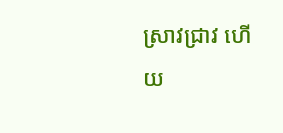ស្រាវជ្រាវ ហើយ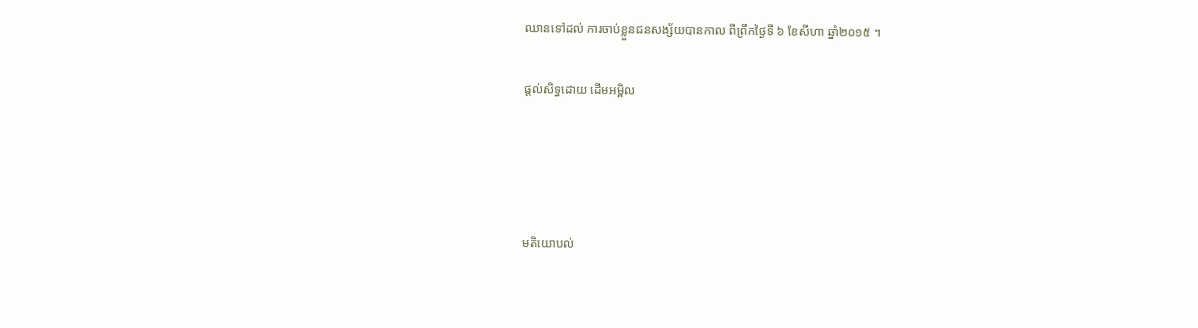ឈានទៅដល់ ការចាប់ខ្លួនជនសង្ស័យបានកាល ពីព្រឹកថ្ងៃទី ៦ ខែសីហា ឆ្នាំ២០១៥ ។

ផ្តល់សិទ្ធដោយ ដើមអម្ពិល




មតិយោបល់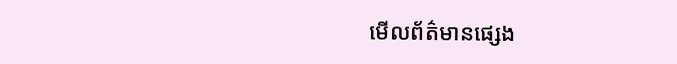មើលព័ត៌មានផ្សេង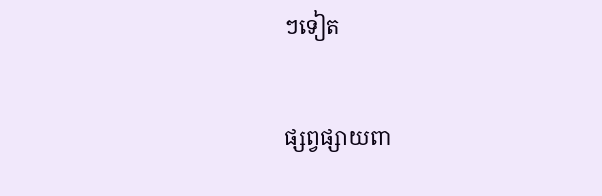ៗទៀត


ផ្សព្វផ្សាយពា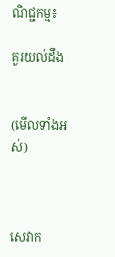ណិជ្ជកម្ម៖

គួរយល់ដឹង


(មើលទាំងអស់)



សេវាក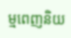ម្មពេញនិយ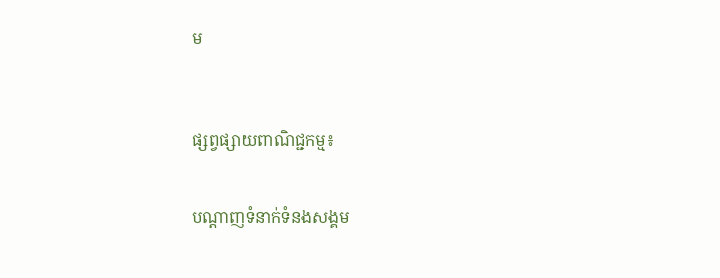ម



ផ្សព្វផ្សាយពាណិជ្ជកម្ម៖


បណ្តាញទំនាក់ទំនងសង្គម